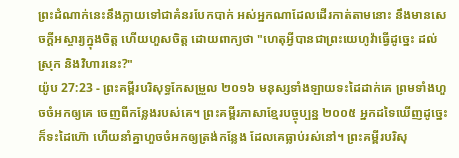ព្រះដំណាក់នេះនឹងក្លាយទៅជាគំនរបែកបាក់ អស់អ្នកណាដែលដើរកាត់តាមនោះ នឹងមានសេចក្ដីអស្ចារ្យក្នុងចិត្ត ហើយហួសចិត្ត ដោយពាក្យថា "ហេតុអ្វីបានជាព្រះយេហូវ៉ាធ្វើដូច្នេះ ដល់ស្រុក និងវិហារនេះ?"
យ៉ូប 27:23 - ព្រះគម្ពីរបរិសុទ្ធកែសម្រួល ២០១៦ មនុស្សទាំងឡាយទះដៃដាក់គេ ព្រមទាំងហួចចំអកឲ្យគេ ចេញពីកន្លែងរបស់គេ។ ព្រះគម្ពីរភាសាខ្មែរបច្ចុប្បន្ន ២០០៥ អ្នកដទៃឃើញដូច្នេះ ក៏ទះដៃហ៊ោ ហើយនាំគ្នាហួចចំអកឲ្យត្រង់កន្លែង ដែលគេធ្លាប់រស់នៅ។ ព្រះគម្ពីរបរិសុ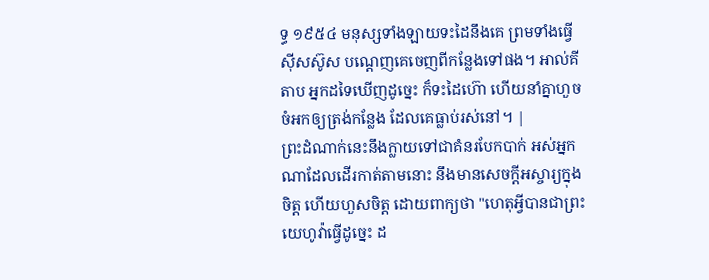ទ្ធ ១៩៥៤ មនុស្សទាំងឡាយទះដៃនឹងគេ ព្រមទាំងធ្វើស៊ីសស៊ូស បណ្តេញគេចេញពីកន្លែងទៅផង។ អាល់គីតាប អ្នកដទៃឃើញដូច្នេះ ក៏ទះដៃហ៊ោ ហើយនាំគ្នាហួចចំអកឲ្យត្រង់កន្លែង ដែលគេធ្លាប់រស់នៅ។ |
ព្រះដំណាក់នេះនឹងក្លាយទៅជាគំនរបែកបាក់ អស់អ្នកណាដែលដើរកាត់តាមនោះ នឹងមានសេចក្ដីអស្ចារ្យក្នុងចិត្ត ហើយហួសចិត្ត ដោយពាក្យថា "ហេតុអ្វីបានជាព្រះយេហូវ៉ាធ្វើដូច្នេះ ដ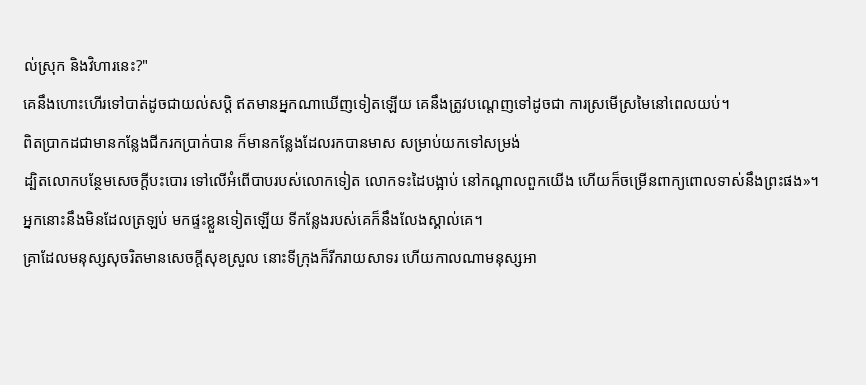ល់ស្រុក និងវិហារនេះ?"
គេនឹងហោះហើរទៅបាត់ដូចជាយល់សប្តិ ឥតមានអ្នកណាឃើញទៀតឡើយ គេនឹងត្រូវបណ្តេញទៅដូចជា ការស្រមើស្រមៃនៅពេលយប់។
ពិតប្រាកដជាមានកន្លែងជីករកប្រាក់បាន ក៏មានកន្លែងដែលរកបានមាស សម្រាប់យកទៅសម្រង់
ដ្បិតលោកបន្ថែមសេចក្ដីបះបោរ ទៅលើអំពើបាបរបស់លោកទៀត លោកទះដៃបង្អាប់ នៅកណ្ដាលពួកយើង ហើយក៏ចម្រើនពាក្យពោលទាស់នឹងព្រះផង»។
អ្នកនោះនឹងមិនដែលត្រឡប់ មកផ្ទះខ្លួនទៀតឡើយ ទីកន្លែងរបស់គេក៏នឹងលែងស្គាល់គេ។
គ្រាដែលមនុស្សសុចរិតមានសេចក្ដីសុខស្រួល នោះទីក្រុងក៏រីករាយសាទរ ហើយកាលណាមនុស្សអា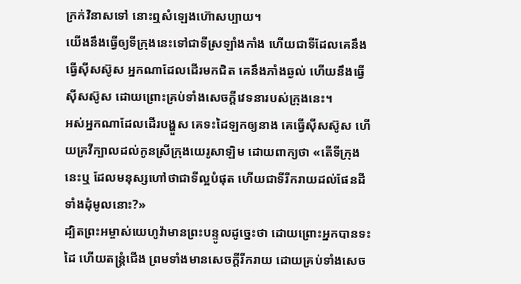ក្រក់វិនាសទៅ នោះឮសំឡេងហ៊ោសប្បាយ។
យើងនឹងធ្វើឲ្យទីក្រុងនេះទៅជាទីស្រឡាំងកាំង ហើយជាទីដែលគេនឹងធ្វើស៊ីសស៊ូស អ្នកណាដែលដើរមកជិត គេនឹងភាំងឆ្ងល់ ហើយនឹងធ្វើស៊ីសស៊ូស ដោយព្រោះគ្រប់ទាំងសេចក្ដីវេទនារបស់ក្រុងនេះ។
អស់អ្នកណាដែលដើរបង្ហួស គេទះដៃឡកឲ្យនាង គេធ្វើស៊ីសស៊ូស ហើយគ្រវីក្បាលដល់កូនស្រីក្រុងយេរូសាឡិម ដោយពាក្យថា «តើទីក្រុងនេះឬ ដែលមនុស្សហៅថាជាទីល្អបំផុត ហើយជាទីរីករាយដល់ផែនដីទាំងដុំមូលនោះ?»
ដ្បិតព្រះអម្ចាស់យេហូវ៉ាមានព្រះបន្ទូលដូច្នេះថា ដោយព្រោះអ្នកបានទះដៃ ហើយតន្ត្រំជើង ព្រមទាំងមានសេចក្ដីរីករាយ ដោយគ្រប់ទាំងសេច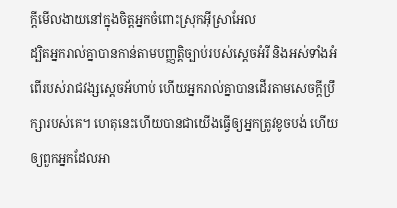ក្ដីមើលងាយនៅក្នុងចិត្តអ្នកចំពោះស្រុកអ៊ីស្រាអែល
ដ្បិតអ្នករាល់គ្នាបានកាន់តាមបញ្ញត្តិច្បាប់របស់ស្តេចអំរី និងអស់ទាំងអំពើរបស់រាជវង្សស្ដេចអ័ហាប់ ហើយអ្នករាល់គ្នាបានដើរតាមសេចក្ដីប្រឹក្សារបស់គេ។ ហេតុនេះហើយបានជាយើងធ្វើឲ្យអ្នកត្រូវខូចបង់ ហើយឲ្យពួកអ្នកដែលអា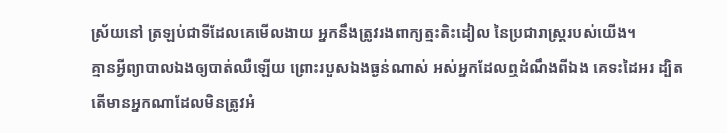ស្រ័យនៅ ត្រឡប់ជាទីដែលគេមើលងាយ អ្នកនឹងត្រូវរងពាក្យត្មះតិះដៀល នៃប្រជារាស្ត្ររបស់យើង។
គ្មានអ្វីព្យាបាលឯងឲ្យបាត់ឈឺឡើយ ព្រោះរបួសឯងធ្ងន់ណាស់ អស់អ្នកដែលឮដំណឹងពីឯង គេទះដៃអរ ដ្បិតតើមានអ្នកណាដែលមិនត្រូវអំ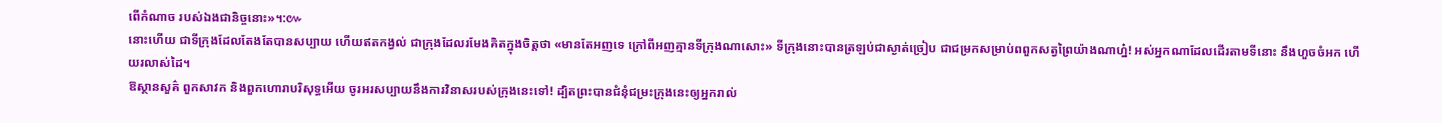ពើកំណាច របស់ឯងជានិច្ចនោះ»។:៚
នោះហើយ ជាទីក្រុងដែលតែងតែបានសប្បាយ ហើយឥតកង្វល់ ជាក្រុងដែលរមែងគិតក្នុងចិត្តថា «មានតែអញទេ ក្រៅពីអញគ្មានទីក្រុងណាសោះ» ទីក្រុងនោះបានត្រឡប់ជាស្ងាត់ច្រៀប ជាជម្រកសម្រាប់ពពួកសត្វព្រៃយ៉ាងណាហ្ន៎! អស់អ្នកណាដែលដើរតាមទីនោះ នឹងហួចចំអក ហើយរលាស់ដៃ។
ឱស្ថានសួគ៌ ពួកសាវក និងពួកហោរាបរិសុទ្ធអើយ ចូរអរសប្បាយនឹងការវិនាសរបស់ក្រុងនេះទៅ! ដ្បិតព្រះបានជំនុំជម្រះក្រុងនេះឲ្យអ្នករាល់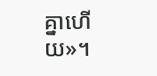គ្នាហើយ»។